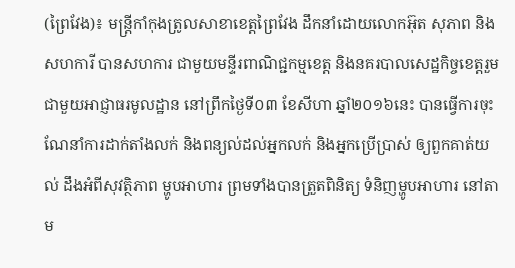(ព្រៃវែង)៖ មន្ត្រីកាំកុងត្រូលសាខាខេត្តព្រៃវែង ដឹកនាំដោយលោកអ៊ុត សុភាព និងសហការី បានសហការ ជាមួយមន្ទីរពាណិជ្ជកម្មខេត្ត និងនគរបាលសេដ្ឋកិច្ចខេត្តរួមជាមួយអាជ្ញាធរមូលដ្ឋាន នៅព្រឹកថ្ងៃទី០៣ ខែសីហា ឆ្នាំ២០១៦នេះ បានធ្វើការចុះ  ណែនាំការដាក់តាំងលក់ និងពន្យល់ដល់អ្នកលក់ និងអ្នកប្រើប្រាស់ ឲ្យពួកគាត់យល់ ដឹងអំពីសុវត្ថិភាព ម្ហូបអាហារ ព្រមទាំងបានត្រួតពិនិត្យ ទំនិញម្ហូបអាហារ នៅតាម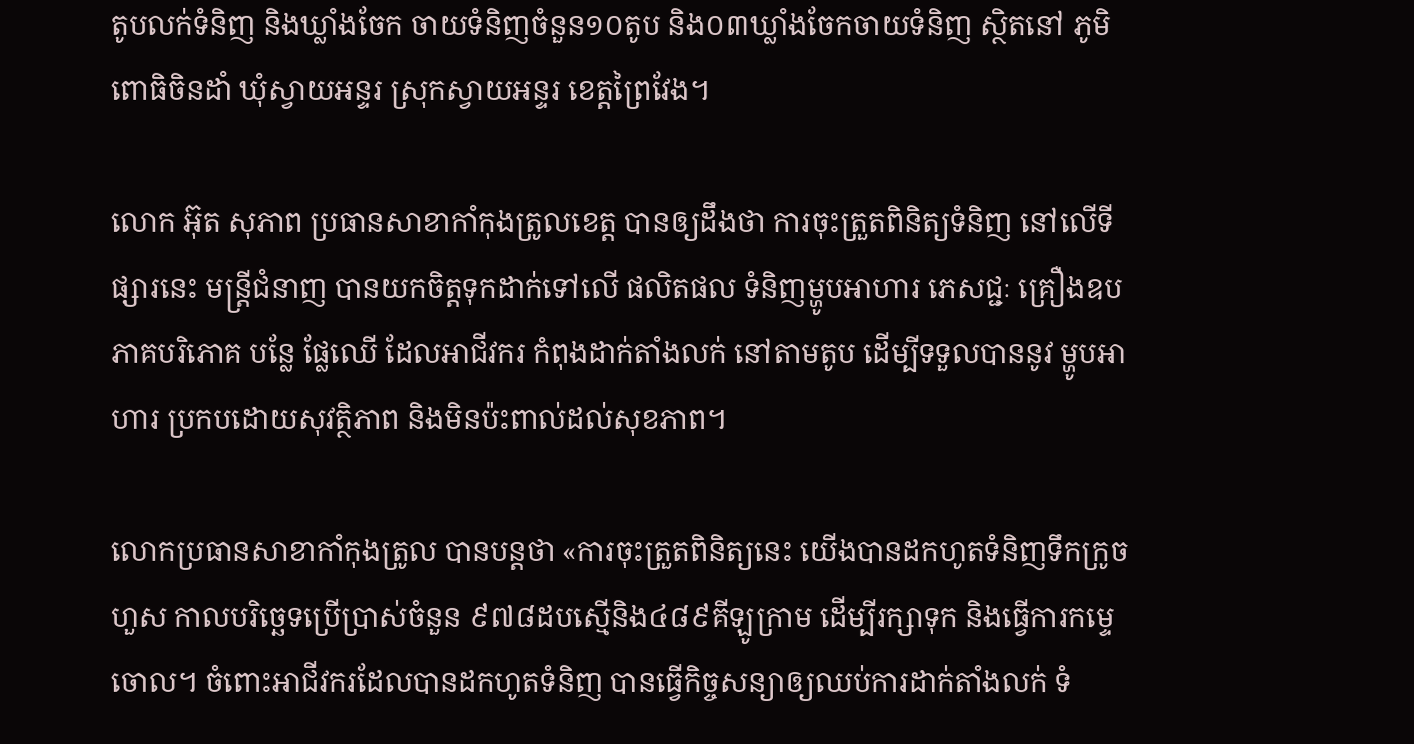តូបលក់ទំនិញ និងឃ្លាំងចែក ចាយទំនិញចំនួន១០តូប និង០៣ឃ្លាំងចែកចាយទំនិញ ស្ថិតនៅ ភូមិពោធិចិនដាំ ឃុំស្វាយអន្ទរ ស្រុកស្វាយអន្ទរ ខេត្តព្រៃវែង។

លោក អ៊ុត សុភាព ប្រធានសាខាកាំកុងត្រូលខេត្ត បានឲ្យដឹងថា ការចុះត្រួតពិនិត្យទំនិញ នៅលើទីផ្សារនេះ មន្រ្ដីជំនាញ បានយកចិត្តទុកដាក់ទៅលើ ផលិតផល ទំនិញម្ហូបអាហារ ភេសជ្ជៈ គ្រឿងឧបភាគបរិភោគ បន្លែ ផ្លែឈើ ដែលអាជីវករ កំពុងដាក់តាំងលក់ នៅតាមតូប ដើម្បីទទួលបាននូវ ម្ហូបអាហារ ប្រកបដោយសុវត្ថិភាព និងមិនប៉ះពាល់ដល់សុខភាព។

លោកប្រធានសាខាកាំកុងត្រូល បានបន្តថា «ការចុះត្រួតពិនិត្យនេះ យើងបានដកហូតទំនិញទឹកក្រូច ហួស កាលបរិច្ឆេទប្រើប្រាស់ចំនួន ៩៧៨ដបស្មើនិង៤៨៩គីឡូក្រាម ដើម្បីរក្សាទុក និងធ្វើការកម្ទេចោល។ ចំពោះអាជីវករដែលបានដកហូតទំនិញ បានធ្វើកិច្ចសន្យាឲ្យឈប់ការដាក់តាំងលក់ ទំ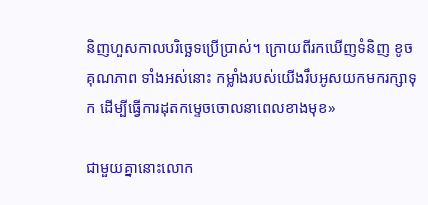និញហួសកាលបរិច្ឆេទប្រើប្រាស់។ ក្រោយពីរកឃើញទំនិញ ខូចគុណភាព ទាំងអស់នោះ កម្លាំងរបស់យើងរឹបអូសយកមករក្សាទុក ដើម្បីធ្វើការដុតកម្ទេចចោលនាពេលខាងមុខ»

ជាមួយគ្នានោះលោក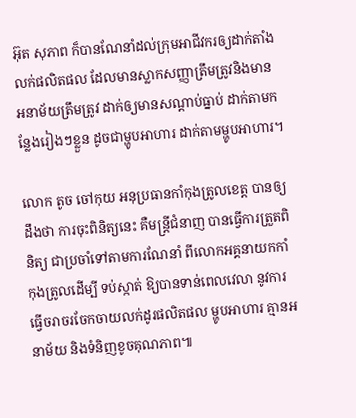អ៊ុត សុភាព ក៏បានណែនាំដល់ក្រុមអាជីវករឲ្យដាក់តាំងលក់ផលិតផល ដែលមានស្លាកសញ្ញាត្រឹមត្រូវនិងមាន អនាម័យត្រឹមត្រូវ ដាក់ឲ្យមានសណ្តាប់ធ្នាប់ ដាក់តាមកន្លែងរៀងៗខ្លួន ដូចជាម្ហូបអាហារ ដាក់តាមម្ហូបអាហារ។

លោក តូច ចៅកុយ អនុប្រធានកាំកុងត្រូលខេត្ត បានឲ្យដឹងថា ការចុះពិនិត្យនេះ គឺមន្រ្តីជំនាញ បានធ្វើការត្រួតពិនិត្យ ជាប្រចាំទៅតាមការណែនាំ ពីលោកអគ្គនាយកកាំកុងត្រូលដើម្បី ទប់ស្កាត់ ឱ្យបានទាន់ពេលវេលា នូវការធ្វើចរាចរចែកចាយលក់ដូរផលិតផល ម្ហូបអាហារ គ្មានអនាម័យ និងទំនិញខូចគុណភាព៕